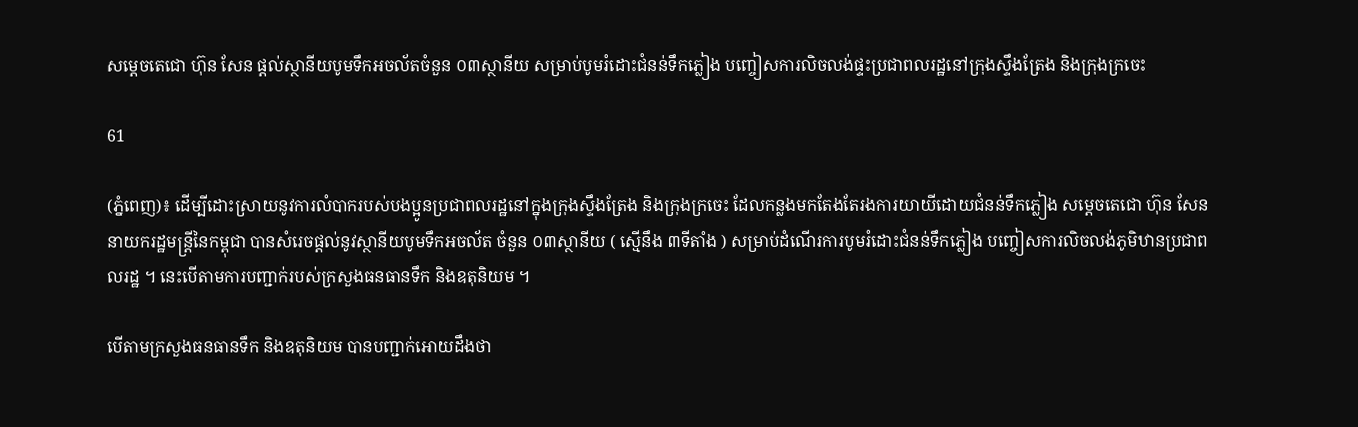សម្តេចតេជោ ហ៊ុន សែន ផ្តល់ស្ថានីយបូមទឹកអចល័តចំនួន ០៣ស្ថានីយ សម្រាប់បូមរំដោះជំនន់ទឹកភ្លៀង បញ្ចៀសការលិចលង់ផ្ទះប្រជាពលរដ្ឋនៅក្រុងស្ទឹងត្រែង និងក្រុងក្រចេះ

61

(ភ្នំពេញ)៖ ដើម្បីដោះស្រាយនូវការលំបាករបស់បងប្អូនប្រជាពលរដ្ឋនៅក្នុងក្រុងស្ទឹងត្រែង និងក្រុងក្រចេះ ដែលកន្លងមកតែងតែរងការយាយីដោយជំនន់ទឹកភ្លៀង សម្តេចតេជោ ហ៊ុន សែន នាយករដ្ឋមន្ត្រីនៃកម្ពុជា បានសំរេចផ្តល់នូវស្ថានីយបូមទឹកអចល័ត ចំនួន ០៣ស្ថានីយ ( ស្មើនឹង ៣ទីតាំង ) សម្រាប់ដំណើរការបូមរំដោះជំនន់ទឹកភ្លៀង បញ្ចៀសការលិចលង់ភូមិឋានប្រជាពលរដ្ឋ ។ នេះបើតាមការបញ្ជាក់របស់ក្រសួងធនធានទឹក និងឧតុនិយម ។

បើតាមក្រសួងធនធានទឹក និងឧតុនិយម បានបញ្ជាក់អោយដឹងថា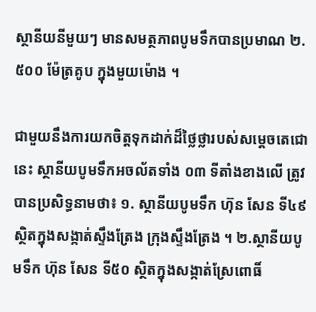ស្ថានីយនីមួយៗ មានសមត្ថភាពបូមទឹកបានប្រមាណ ២.៥០០ ម៉ែត្រគូប ក្នុងមួយម៉ោង ។

ជាមួយនឹងការយកចិត្តទុកដាក់ដ៏ថ្លៃថ្លារបស់សម្តេចតេជោនេះ ស្ថានីយបូមទឹកអចល័តទាំង ០៣ ទីតាំងខាងលើ ត្រូវបានប្រសិទ្ធនាមថា៖ ១. ស្ថានីយបូមទឹក ហ៊ុន សែន ទី៤៩ ស្ថិតក្នុងសង្កាត់ស្ទឹងត្រែង ក្រុងស្ទឹងត្រែង ។ ២.ស្ថានីយបូមទឹក ហ៊ុន សែន ទី៥០ ស្ថិតក្នុងសង្កាត់ស្រែពោធិ៍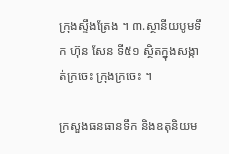ក្រុងស្ទឹងត្រែង ។ ៣.ស្ថានីយបូមទឹក ហ៊ុន សែន ទី៥១ ស្ថិតក្នុងសង្កាត់ក្រចេះ ក្រុងក្រចេះ ។

ក្រសួងធនធានទឹក និងឧតុនិយម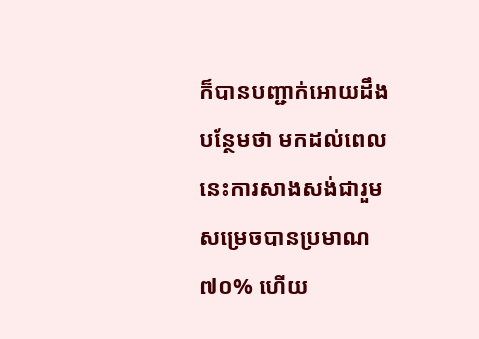ក៏បានបញ្ជាក់អោយដឹងបន្ថែមថា មកដល់ពេលនេះការសាងសង់ជារួមសម្រេចបានប្រមាណ ៧០% ហើយ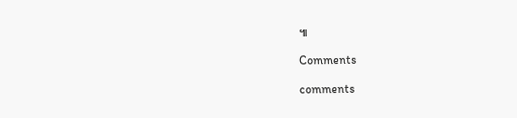៕

Comments

comments